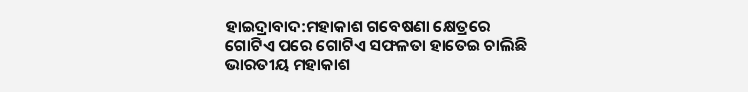ହାଇଦ୍ରାବାଦ:ମହାକାଶ ଗବେଷଣା କ୍ଷେତ୍ରରେ ଗୋଟିଏ ପରେ ଗୋଟିଏ ସଫଳତା ହାତେଇ ଚାଲିଛି ଭାରତୀୟ ମହାକାଶ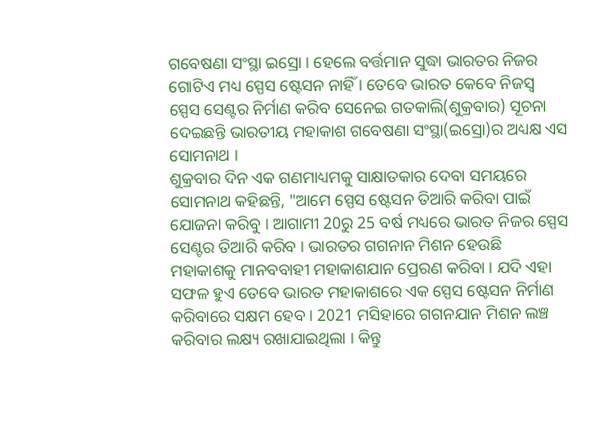ଗବେଷଣା ସଂସ୍ଥା ଇସ୍ରୋ । ହେଲେ ବର୍ତ୍ତମାନ ସୁଦ୍ଧା ଭାରତର ନିଜର ଗୋଟିଏ ମଧ୍ୟ ସ୍ପେସ ଷ୍ଟେସନ ନାହିଁ । ତେବେ ଭାରତ କେବେ ନିଜସ୍ବ ସ୍ପେସ ସେଣ୍ଟର ନିର୍ମାଣ କରିବ ସେନେଇ ଗତକାଲି(ଶୁକ୍ରବାର) ସୂଚନା ଦେଇଛନ୍ତି ଭାରତୀୟ ମହାକାଶ ଗବେଷଣା ସଂସ୍ଥା(ଇସ୍ରୋ)ର ଅଧ୍ୟକ୍ଷ ଏସ ସୋମନାଥ ।
ଶୁକ୍ରବାର ଦିନ ଏକ ଗଣମାଧ୍ୟମକୁ ସାକ୍ଷାତକାର ଦେବା ସମୟରେ ସୋମନାଥ କହିଛନ୍ତି, "ଆମେ ସ୍ପେସ ଷ୍ଟେସନ ତିଆରି କରିବା ପାଇଁ ଯୋଜନା କରିବୁ । ଆଗାମୀ 20ରୁ 25 ବର୍ଷ ମଧ୍ୟରେ ଭାରତ ନିଜର ସ୍ପେସ ସେଣ୍ଟର ତିଆରି କରିବ । ଭାରତର ଗଗନାନ ମିଶନ ହେଉଛି ମହାକାଶକୁ ମାନବବାହୀ ମହାକାଶଯାନ ପ୍ରେରଣ କରିବା । ଯଦି ଏହା ସଫଳ ହୁଏ ତେବେ ଭାରତ ମହାକାଶରେ ଏକ ସ୍ପେସ ଷ୍ଟେସନ ନିର୍ମାଣ କରିବାରେ ସକ୍ଷମ ହେବ । 2021 ମସିହାରେ ଗଗନଯାନ ମିଶନ ଲଞ୍ଚ କରିବାର ଲକ୍ଷ୍ୟ ରଖାଯାଇଥିଲା । କିନ୍ତୁ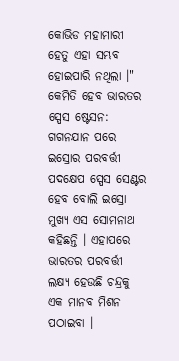କୋଭିଡ ମହାମାରୀ ହେତୁ ଏହା ସମ୍ଭବ ହୋଇପାରି ନଥିଲା ।"
କେମିତି ହେବ ଭାରତର ସ୍ପେସ ଷ୍ଟେସନ: ଗଗନଯାନ ପରେ ଇସ୍ରୋର ପରବର୍ତ୍ତୀ ପଦକ୍ଷେପ ସ୍ପେସ ସେଣ୍ଟର ହେବ ବୋଲି ଇସ୍ରୋ ମୁଖ୍ୟ ଏସ ସୋମନାଥ କହିଛନ୍ତି । ଏହାପରେ ଭାରତର ପରବର୍ତ୍ତୀ ଲକ୍ଷ୍ୟ ହେଉଛି ଚନ୍ଦ୍ରକୁ ଏକ ମାନବ ମିଶନ ପଠାଇବା ।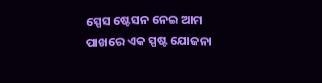ସ୍ପେସ ଷ୍ଟେସନ ନେଇ ଆମ ପାଖରେ ଏକ ସ୍ପଷ୍ଟ ଯୋଜନା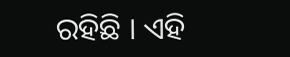ରହିଛି । ଏହି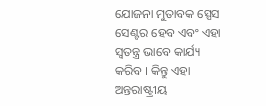ଯୋଜନା ମୁତାବକ ସ୍ପେସ ସେଣ୍ଟର ହେବ ଏବଂ ଏହା ସ୍ବତନ୍ତ୍ର ଭାବେ କାର୍ଯ୍ୟ କରିବ । କିନ୍ତୁ ଏହା ଅନ୍ତରାଷ୍ଟ୍ରୀୟ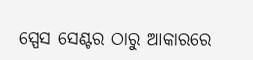ସ୍ପେସ ସେଣ୍ଟର ଠାରୁ ଆକାରରେ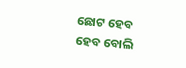ଛୋଟ ହେବ ହେବ ବୋଲି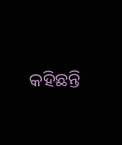କହିଛନ୍ତି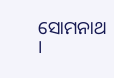ସୋମନାଥ ।